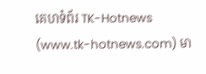គេហទំព័រ TK-Hotnews (www.tk-hotnews.com) មា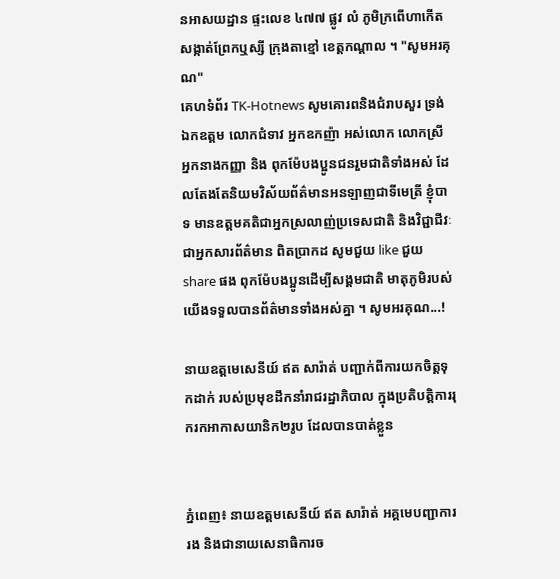នអាសយដ្ឋាន ផ្ទះលេខ ៤៧៧ ផ្លូវ លំ ភូមិក្រពើហាកើត សង្កាត់ព្រែកឬស្សី ក្រុងតាខ្មៅ ខេត្តកណ្តាល ។ "សូមអរគុណ"
គេហទំព័រ TK-Hotnews សូមគោរពនិងជំរាបសួរ ទ្រង់ឯកឧត្តម លោកជំទាវ អ្នកឧកញ៉ា អស់លោក លោកស្រី អ្នកនាងកញ្ញា និង ពុកម៉ែបងប្អូនជនរួមជាតិទាំងអស់ ដែលតែងតែនិយមវិស័យព័ត៌មានអនឡាញជាទីមេត្រី ខ្ញុំបាទ មានឧត្តមគតិជាអ្នកស្រលាញ់ប្រទេសជាតិ និងវិជ្ជាជីវៈជាអ្នកសារព័ត៌មាន ពិតប្រាកដ សូមជួយ like ជួយ share ផង ពុកម៉ែបងប្អូនដើម្បីសង្គមជាតិ មាតុភូមិរបស់យើងទទួលបានព័ត៌មានទាំងអស់គ្នា ។ សូមអរគុណ...!

នាយឧត្តមេសេនីយ៍ ឥត សារ៉ាត់ បញ្ជាក់ពីការយកចិត្តទុកដាក់ របស់ប្រមុខដឹកនាំរាជរដ្ឋាភិបាល ក្នុងប្រតិបត្តិការរុករកអាកាសយានិក២រូប ដែលបានបាត់ខ្លួន


ភ្នំពេញ៖ នាយឧត្តមសេនីយ៍ ឥត សារ៉ាត់ អគ្គមេបញ្ជាការរង និងជានាយសេនាធិការច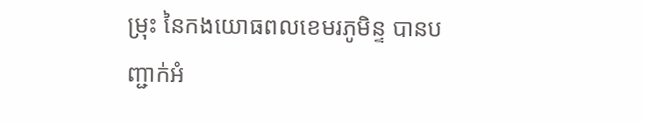ម្រុះ នៃកងយោធពលខេមរភូមិន្ទ បានបញ្ជាក់អំ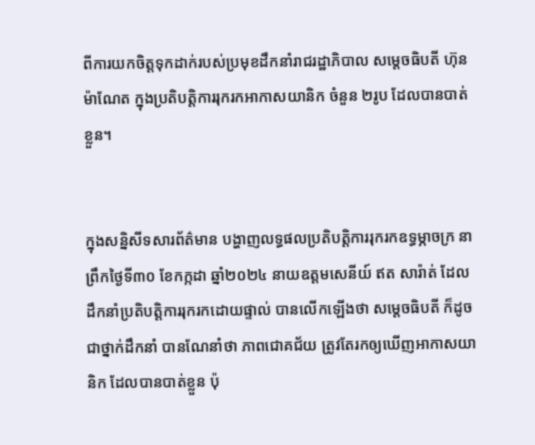ពីការយកចិត្តទុកដាក់របស់ប្រមុខដឹកនាំរាជរដ្ឋាភិបាល សម្តេចធិបតី ហ៊ុន ម៉ាណែត ក្នុងប្រតិបត្តិការរុករកអាកាសយានិក ចំនួន ២រូប ដែលបានបាត់ខ្លួន។


ក្នុងសន្និសីទសារព័ត៌មាន បង្ហាញលទ្ធផលប្រតិបត្តិការរុករកឧទ្ធម្ភាចក្រ នាព្រឹកថ្ងៃទី៣០ ខែកក្កដា ឆ្នាំ២០២៤ នាយឧត្តមសេនីយ៍ ឥត សារ៉ាត់ ដែលដឹកនាំប្រតិបត្តិការរុករកដោយផ្ទាល់ បានលើកឡើងថា សម្តេចធិបតី ក៏ដូចជាថ្នាក់ដឹកនាំ បានណែនាំថា ភាពជោគជ័យ ត្រូវតែរកឲ្យឃើញអាកាសយានិក ដែលបានបាត់ខ្លួន ប៉ុ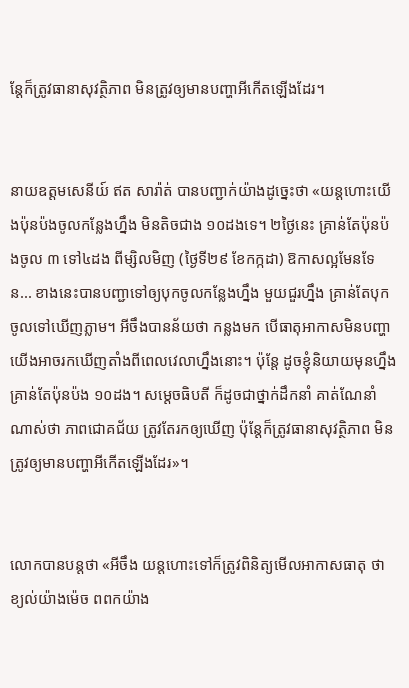ន្តែក៏ត្រូវធានាសុវត្ថិភាព មិនត្រូវឲ្យមានបញ្ហាអីកើតឡើងដែរ។


នាយឧត្តមសេនីយ៍ ឥត សារ៉ាត់ បានបញ្ជាក់យ៉ាងដូច្នេះថា «យន្តហោះយើងប៉ុនប៉ងចូលកន្លែងហ្នឹង មិនតិចជាង ១០ដងទេ។ ២ថ្ងៃនេះ គ្រាន់តែប៉ុនប៉ងចូល ៣ ទៅ៤ដង ពីម្សិលមិញ (ថ្ងៃទី២៩ ខែកក្កដា) ឱកាសល្អមែនទែន... ខាងនេះបានបញ្ជាទៅឲ្យបុកចូលកន្លែងហ្នឹង មួយជួរហ្នឹង គ្រាន់តែបុកចូលទៅឃើញភ្លាម។ អីចឹងបានន័យថា កន្លងមក បើធាតុអាកាសមិនបញ្ហា យើងអាចរកឃើញតាំងពីពេលវេលាហ្នឹងនោះ។ ប៉ុន្តែ ដូចខ្ញុំនិយាយមុនហ្នឹង គ្រាន់តែប៉ុនប៉ង ១០ដង។ សម្តេចធិបតី ក៏ដូចជាថ្នាក់ដឹកនាំ គាត់ណែនាំណាស់ថា ភាពជោគជ័យ ត្រូវតែរកឲ្យឃើញ ប៉ុន្តែក៏ត្រូវធានាសុវត្ថិភាព មិនត្រូវឲ្យមានបញ្ហាអីកើតឡើងដែរ»។


លោកបានបន្តថា «អីចឹង យន្តហោះទៅក៏ត្រូវពិនិត្យមើលអាកាសធាតុ ថា ខ្យល់យ៉ាងម៉េច ពពកយ៉ាង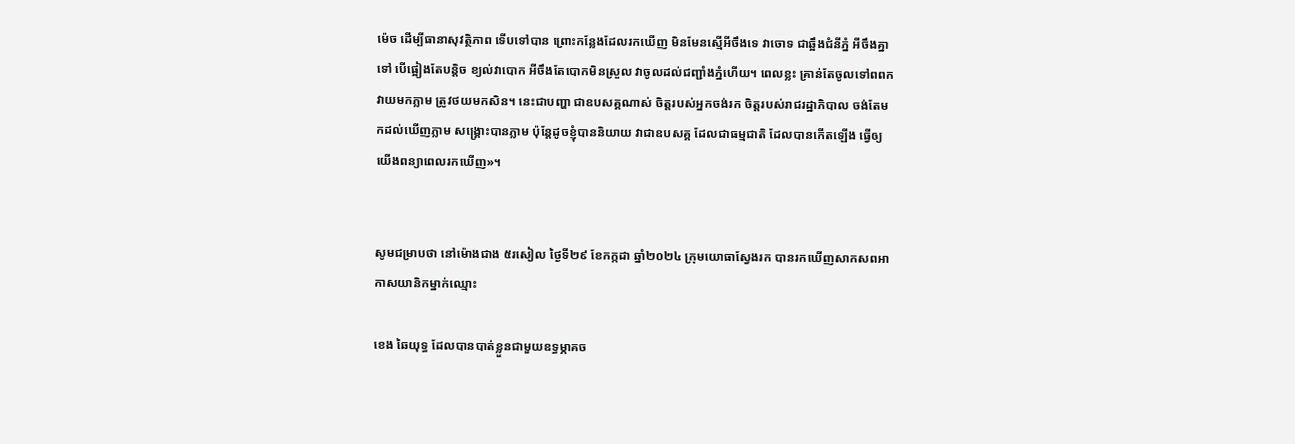ម៉េច ដើម្បីធានាសុវត្ថិភាព ទើបទៅបាន ព្រោះកន្លែងដែលរកឃើញ មិនមែនស្មើអីចឹងទេ វាចោទ ជាឆ្អឹងជំនីភ្នំ អីចឹងគ្នាទៅ បើផ្អៀងតែបន្តិច ខ្យល់វាបោក អីចឹងតែបោកមិនស្រួល វាចូលដល់ជញ្ជាំងភ្នំហើយ។ ពេលខ្លះ គ្រាន់តែចូលទៅពពកវាយមកភ្លាម ត្រូវថយមកសិន។ នេះជាបញ្ហា ជាឧបសគ្គណាស់ ចិត្តរបស់អ្នកចង់រក ចិត្តរបស់រាជរដ្ឋាភិបាល ចង់តែមកដល់ឃើញភ្លាម សង្គ្រោះបានភ្លាម ប៉ុន្តែដូចខ្ញុំបាននិយាយ វាជាឧបសគ្គ ដែលជាធម្មជាតិ ដែលបានកើតឡើង ធ្វើឲ្យយើងពន្យាពេលរកឃើញ»។


សូមជម្រាបថា នៅម៉ោងជាង ៥រសៀល ថ្ងៃទី២៩ ខែកក្កដា ឆ្នាំ២០២៤ ក្រុមយោធាស្វែងរក បានរកឃើញសាកសពអាកាសយានិកម្នាក់ឈ្មោះ

ខេង ឆៃយុទ្ធ ដែលបានបាត់ខ្លួនជាមួយឧទ្ធម្ភាគច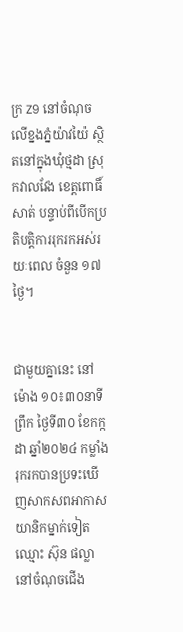ក្រ Z9 នៅចំណុចលើខ្នងភ្នំយ៉ាវយ៉ៃ ស្ថិតនៅក្នុងឃុំថ្មដា ស្រុកវាលវែង ខេត្តពោធិ៍សាត់ បន្ទាប់ពីបើកប្រតិបត្តិការរុករកអស់រយៈពេល ចំនួន ១៧ថ្ងៃ។


ជាមួយគ្នានេះ នៅម៉ោង ១០៖៣០នាទីព្រឹក ថ្ងៃទី៣០ ខែកក្កដា ឆ្នាំ២០២៤ កម្លាំងរុករកបានប្រទះឃើញសាកសពអាកាសយានិកម្នាក់ទៀត ឈ្មោះ ស៊ុន ផល្លា នៅចំណុចជើង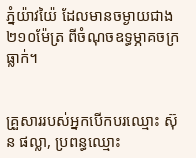ភ្នំយ៉ាវយ៉ៃ ដែលមានចម្ងាយជាង ២១០ម៉ែត្រ ពីចំណុចឧទ្ធម្ភាគចក្រធ្លាក់។


គ្រួសាររបស់អ្នកបើកបរឈ្មោះ ស៊ុន ផល្លា, ប្រពន្ធឈ្មោះ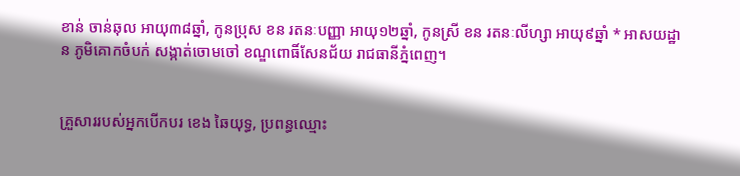ខាន់ ចាន់ឆុល អាយុ៣៨ឆ្នាំ, កូនប្រុស ខន រតនៈបញ្ញា អាយុ១២ឆ្នាំ, កូនស្រី ខន រតនៈលីហ្សា អាយុ៩ឆ្នាំ * អាសយដ្ឋាន ភូមិគោកចំបក់ សង្កាត់ចោមចៅ ខណ្ឌពោធិ៍សែនជ័យ រាជធានីភ្នំពេញ។


គ្រួសាររបស់អ្នកបើកបរ ខេង ឆៃយុទ្ធ, ប្រពន្ធឈ្មោះ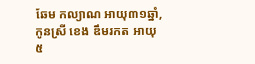ឆែម កល្យាណ អាយុ៣១ឆ្នាំ, កូនស្រី ខេង ឌឹមរកត អាយុ៥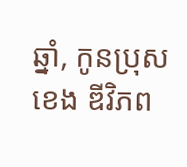ឆ្នាំ, កូនប្រុស ខេង ឌីវិភព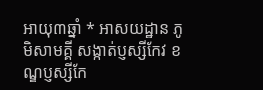អាយុ៣ឆ្នាំ * អាសយដ្ឋាន ភូមិសាមគ្គី សង្កាត់ប្ញស្សីកែវ ខណ្ឌប្ញស្សីកែ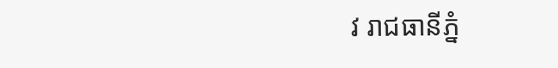វ រាជធានីភ្នំ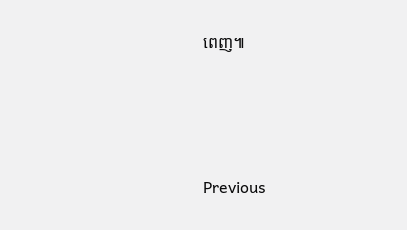ពេញ៕






Previous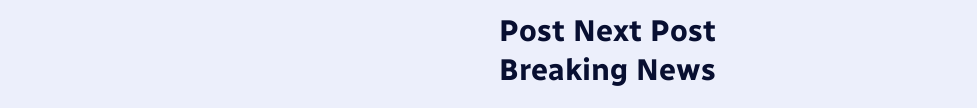Post Next Post
Breaking News